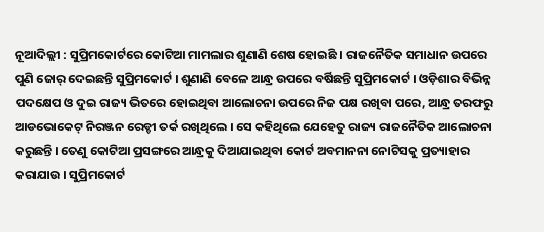ନୂଆଦିଲ୍ଲୀ : ସୁପ୍ରିମକୋର୍ଟରେ କୋଟିଆ ମାମଲାର ଶୁଣାଣି ଶେଷ ହୋଇଛି । ରାଜନୈତିକ ସମାଧାନ ଉପରେ ପୁଣି ଜୋର୍ ଦେଇଛନ୍ତି ସୁପ୍ରିମକୋର୍ଟ । ଶୁଣାଣି ବେଳେ ଆନ୍ଧ୍ର ଉପରେ ବର୍ଷିଛନ୍ତି ସୁପ୍ରିମକୋର୍ଟ । ଓଡ଼ିଶାର ବିଭିନ୍ନ ପଦକ୍ଷେପ ଓ ଦୁଇ ରାଜ୍ୟ ଭିତରେ ହୋଇଥିବା ଆଲୋଚନା ଉପରେ ନିଜ ପକ୍ଷ ରଖିବା ପରେ, ଆନ୍ଧ୍ର ତରଫରୁ ଆଡଭୋକେଟ୍ ନିରଞ୍ଜନ ରେଡ୍ଡୀ ତର୍କ ରଖିଥିଲେ । ସେ କହିଥିଲେ ଯେହେତୁ ରାଜ୍ୟ ରାଜନୈତିକ ଆଲୋଚନା କରୁଛନ୍ତି । ତେଣୁ କୋଟିଆ ପ୍ରସଙ୍ଗରେ ଆନ୍ଧ୍ରକୁ ଦିଆଯାଇଥିବା କୋର୍ଟ ଅବମାନନା ନୋଟିସକୁ ପ୍ରତ୍ୟାହାର କରାଯାଉ । ସୁପ୍ରିମକୋର୍ଟ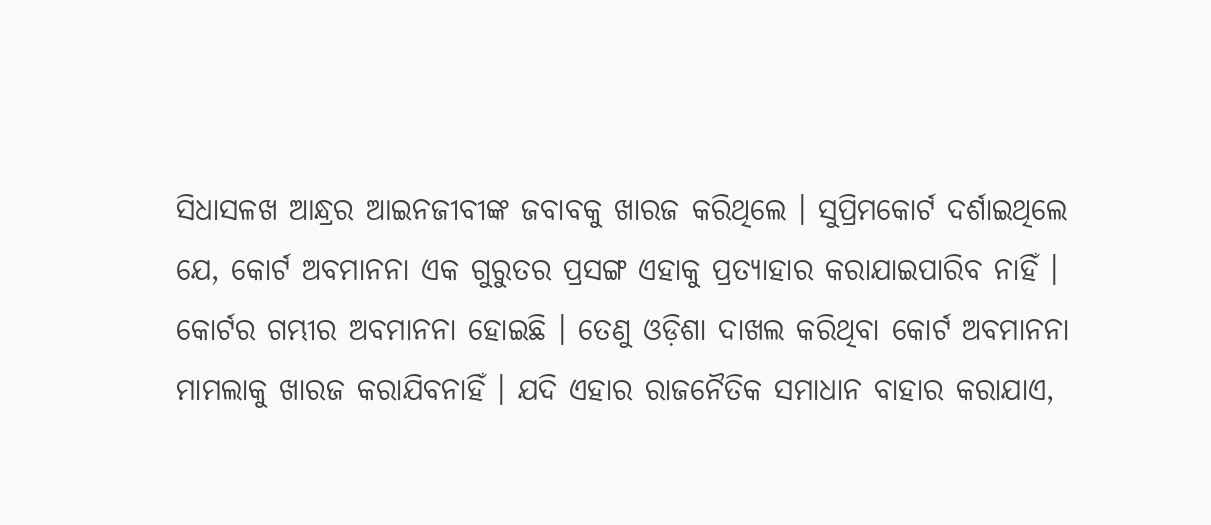ସିଧାସଳଖ ଆନ୍ଧ୍ରର ଆଇନଜୀବୀଙ୍କ ଜବାବକୁ ଖାରଜ କରିଥିଲେ । ସୁପ୍ରିମକୋର୍ଟ ଦର୍ଶାଇଥିଲେ ଯେ, କୋର୍ଟ ଅବମାନନା ଏକ ଗୁରୁତର ପ୍ରସଙ୍ଗ ଏହାକୁ ପ୍ରତ୍ୟାହାର କରାଯାଇପାରିବ ନାହିଁ । କୋର୍ଟର ଗମ୍ଭୀର ଅବମାନନା ହୋଇଛି । ତେଣୁ ଓଡ଼ିଶା ଦାଖଲ କରିଥିବା କୋର୍ଟ ଅବମାନନା ମାମଲାକୁ ଖାରଜ କରାଯିବନାହିଁ । ଯଦି ଏହାର ରାଜନୈତିକ ସମାଧାନ ବାହାର କରାଯାଏ,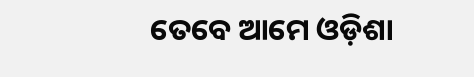ତେବେ ଆମେ ଓଡ଼ିଶା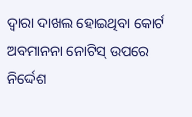ଦ୍ୱାରା ଦାଖଲ ହୋଇଥିବା କୋର୍ଟ ଅବମାନନା ନୋଟିସ୍ ଉପରେ ନିର୍ଦ୍ଦେଶ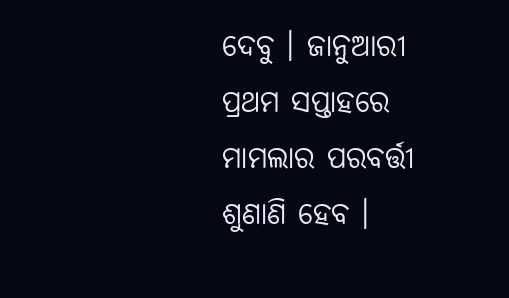ଦେବୁ । ଜାନୁଆରୀ ପ୍ରଥମ ସପ୍ତାହରେ ମାମଲାର ପରବର୍ତ୍ତୀ ଶୁଣାଣି ହେବ ।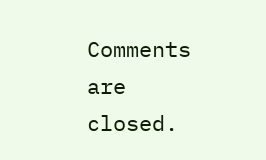Comments are closed.